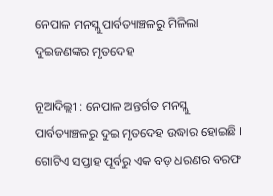ନେପାଳ ମନସ୍ଲୁ ପାର୍ବତ୍ୟାଞ୍ଚଳରୁ ମିଳିଲା ଦୁଇଜଣଙ୍କର ମୃତଦେହ

ନୂଆଦିଲ୍ଲୀ : ନେପାଳ ଅନ୍ତର୍ଗତ ମନସ୍ଲୁ ପାର୍ବତ୍ୟାଞ୍ଚଳରୁ ଦୁଇ ମୃତଦେହ ଉଦ୍ଧାର ହୋଇଛି । ଗୋଟିଏ ସପ୍ତାହ ପୂର୍ବରୁ ଏକ ବଡ଼ ଧରଣର ବରଫ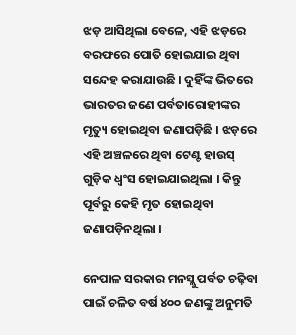ଝଡ଼ ଆସିଥିଲା ବେଳେ, ଏହି ଝଡ଼ରେ ବରଫରେ ପୋତି ହୋଇଯାଇ ଥିବା ସନ୍ଦେହ କରାଯାଉଛି । ଦୁହିଁଙ୍କ ଭିତରେ ଭାରତର ଜଣେ ପର୍ବତାରୋହୀଙ୍କର ମୃତ୍ୟୁ ହୋଇଥିବା ଜଣାପଡ଼ିଛି । ଝଡ଼ରେ ଏହି ଅଞ୍ଚଳରେ ଥିବା ଟେଣ୍ଟ ହାଉସ୍ ଗୁଡ଼ିକ ଧ୍ୱଂସ ହୋଇଯାଇଥିଲା । କିନ୍ତୁ ପୂର୍ବରୁ କେହି ମୃତ ହୋଇଥିବା ଜଣାପଡ଼ିନଥିଲା ।

ନେପାଳ ସରକାର ମନସ୍ଲୁ ପର୍ବତ ଚଢ଼ିବା ପାଇଁ ଚଳିତ ବର୍ଷ ୪୦୦ ଜଣଙ୍କୁ ଅନୁମତି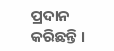ପ୍ରଦାନ କରିଛନ୍ତି ।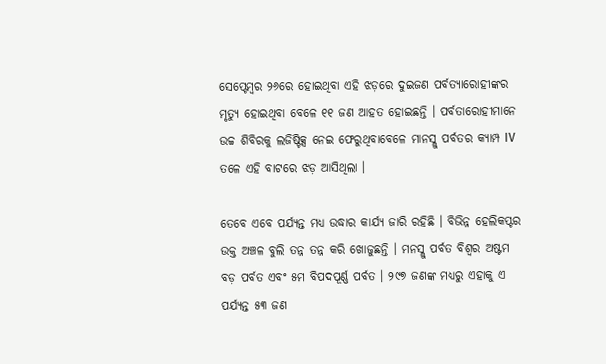ସେପ୍ଟେମ୍ୱର ୨୬ରେ ହୋଇଥିବା ଏହି ଝଡ଼ରେ ଦୁଇଜଣ ପର୍ବତ୍ୟାରୋହୀଙ୍କର ମୃତ୍ୟୁ ହୋଇଥିବା ବେଳେ ୧୧ ଜଣ ଆହତ ହୋଇଛନ୍ତି । ପର୍ବତାରୋହୀମାନେ ଉଚ୍ଚ ଶିବିରକୁ ଲଜିଷ୍ଟିକ୍ସ ନେଇ ଫେରୁଥିବାବେଳେ ମାନସ୍ଲୁ ପର୍ବତର କ୍ୟାମ୍ପ IV ତଳେ ଏହି ବାଟରେ ଝଡ଼ ଆସିଥିଲା ।

ତେବେ ଏବେ ପର୍ଯ୍ୟନ୍ତ ମଧ୍ୟ ଉଦ୍ଧାର କାର୍ଯ୍ୟ ଜାରି ରହିଛି । ବିଭିନ୍ନ ହେଲିକପ୍ଟର ଉକ୍ତ ଅଞ୍ଚଳ ବୁଲି ତନ୍ନ ତନ୍ନ କରି ଖୋଜୁଛନ୍ତି । ମନସ୍ଲୁ ପର୍ବତ ବିଶ୍ୱର ଅଷ୍ଟମ ବଡ଼ ପର୍ବତ ଏବଂ ୫ମ ବିପଦପୂର୍ଣ୍ଣ ପର୍ବତ । ୨୯୭ ଜଣଙ୍କ ମଧ୍ୟରୁ ଏହାକୁ ଏ ପର୍ଯ୍ୟନ୍ତ ୫୩ ଜଣ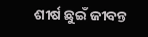ଶୀର୍ଷ ଛୁଇଁ ଜୀବନ୍ତ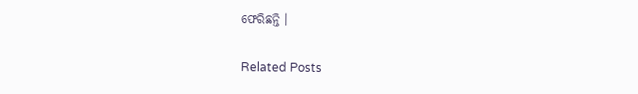ଫେରିଛନ୍ତି ।

Related Posts